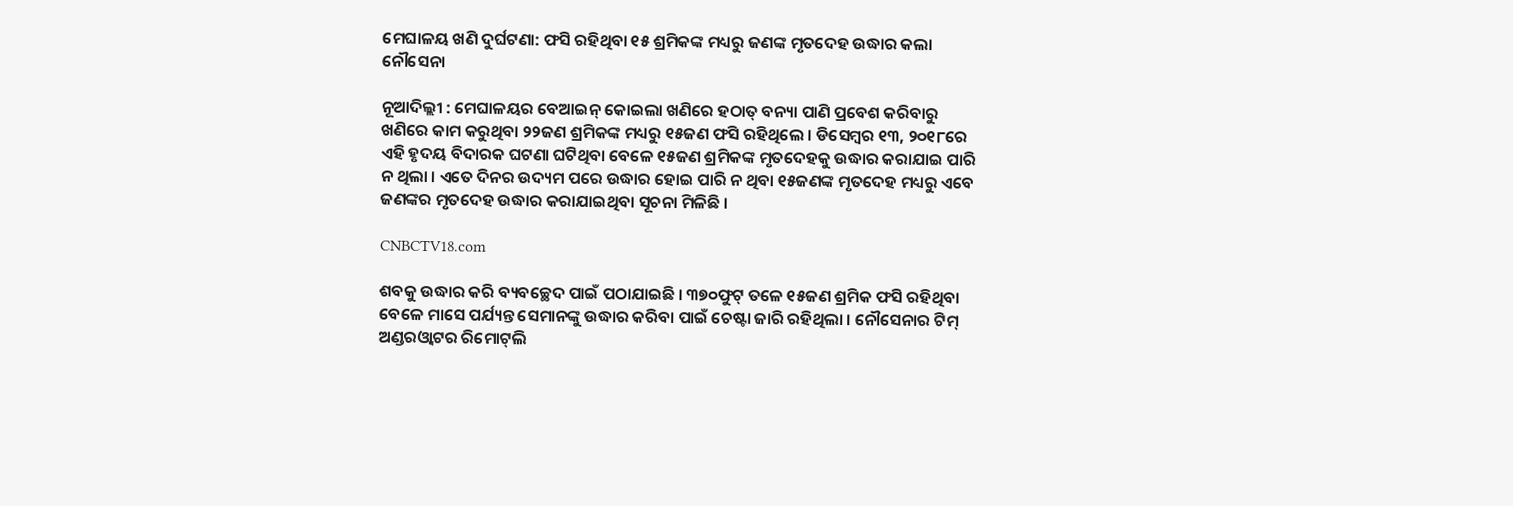ମେଘାଳୟ ଖଣି ଦୁର୍ଘଟଣା: ଫସି ରହିଥିବା ୧୫ ଶ୍ରମିକଙ୍କ ମଧ୍ୟରୁ ଜଣଙ୍କ ମୃତଦେହ ଉଦ୍ଧାର କଲା ନୌସେନା

ନୂଆଦିଲ୍ଲୀ : ମେଘାଳୟର ବେଆଇନ୍‌ କୋଇଲା ଖଣିରେ ହଠାତ୍‌ ବନ୍ୟା ପାଣି ପ୍ରବେଶ କରିବାରୁ ଖଣିରେ କାମ କରୁଥିବା ୨୨ଜଣ ଶ୍ରମିକଙ୍କ ମଧ୍ୟରୁ ୧୫ଜଣ ଫସି ରହିଥିଲେ । ଡିସେମ୍ବର ୧୩, ୨୦୧୮ରେ ଏହି ହୃଦୟ ବିଦାରକ ଘଟଣା ଘଟିଥିବା ବେଳେ ୧୫ଜଣ ଶ୍ରମିକଙ୍କ ମୃତଦେହକୁ ଉଦ୍ଧାର କରାଯାଇ ପାରି ନ ଥିଲା । ଏତେ ଦିନର ଉଦ୍ୟମ ପରେ ଉଦ୍ଧାର ହୋଇ ପାରି ନ ଥିବା ୧୫ଜଣଙ୍କ ମୃତଦେହ ମଧ୍ୟରୁ ଏବେ ଜଣଙ୍କର ମୃତଦେହ ଉଦ୍ଧାର କରାଯାଇଥିବା ସୂଚନା ମିଳିଛି ।

CNBCTV18.com

ଶବକୁ ଉଦ୍ଧାର କରି ବ୍ୟବଚ୍ଛେଦ ପାଇଁ ପଠାଯାଇଛି । ୩୭୦ଫୁଟ୍‌ ତଳେ ୧୫ଜଣ ଶ୍ରମିକ ଫସି ରହିଥିବା ବେଳେ ମାସେ ପର୍ଯ୍ୟନ୍ତ ସେମାନଙ୍କୁ ଉଦ୍ଧାର କରିବା ପାଇଁ ଚେଷ୍ଟା ଜାରି ରହିଥିଲା । ନୌସେନାର ଟିମ୍‌ ଅଣ୍ଡରଓ୍ଵାଟର ରିମୋଟ୍‌ଲି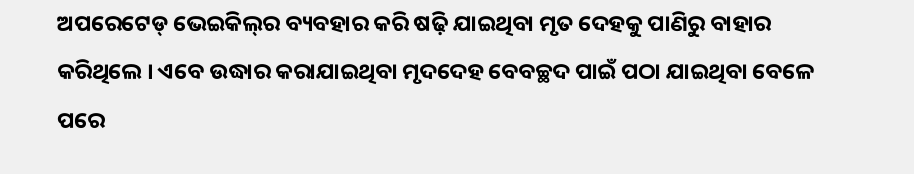ଅପରେଟେଡ୍‌ ଭେଇକିଲ୍‌ର ବ୍ୟବହାର କରି ଷଢ଼ି ଯାଇଥିବା ମୃତ ଦେହକୁ ପାଣିରୁ ବାହାର କରିଥିଲେ । ଏବେ ଉଦ୍ଧାର କରାଯାଇଥିବା ମୃଦଦେହ ବେବଚ୍ଛଦ ପାଇଁ ପଠା ଯାଇଥିବା ବେଳେ ପରେ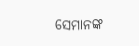ସେମାନଙ୍କ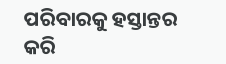ପରିବାରକୁ ହସ୍ତାନ୍ତର କରି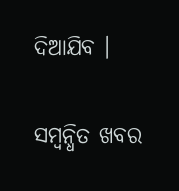ଦିଆଯିବ ।

ସମ୍ବନ୍ଧିତ ଖବର